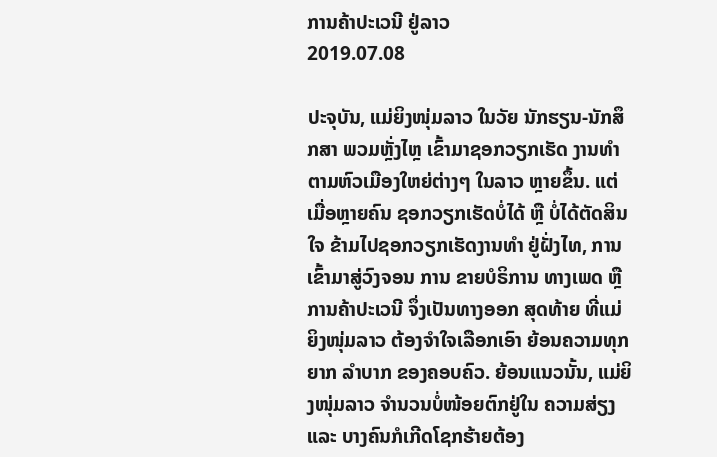ການຄ້າປະເວນີ ຢູ່ລາວ
2019.07.08

ປະຈຸບັນ, ແມ່ຍິງໜຸ່ມລາວ ໃນວັຍ ນັກຮຽນ-ນັກສຶກສາ ພວມຫຼັ່ງໄຫຼ ເຂົ້າມາຊອກວຽກເຮັດ ງານທຳ ຕາມຫົວເມືອງໃຫຍ່ຕ່າງໆ ໃນລາວ ຫຼາຍຂຶ້ນ. ແຕ່ເມື່ອຫຼາຍຄົນ ຊອກວຽກເຮັດບໍ່ໄດ້ ຫຼື ບໍ່ໄດ້ຕັດສິນໃຈ ຂ້າມໄປຊອກວຽກເຮັດງານທຳ ຢູ່ຝັ່ງໄທ, ການເຂົ້າມາສູ່ວົງຈອນ ການ ຂາຍບໍຣິການ ທາງເພດ ຫຼື ການຄ້າປະເວນີ ຈຶ່ງເປັນທາງອອກ ສຸດທ້າຍ ທີ່ແມ່ຍິງໜຸ່ມລາວ ຕ້ອງຈຳໃຈເລືອກເອົາ ຍ້ອນຄວາມທຸກຍາກ ລຳບາກ ຂອງຄອບຄົວ. ຍ້ອນແນວນັ້ນ, ແມ່ຍິງໜຸ່ມລາວ ຈຳນວນບໍ່ໜ້ອຍຕົກຢູ່ໃນ ຄວາມສ່ຽງ ແລະ ບາງຄົນກໍເກີດໂຊກຮ້າຍຕ້ອງ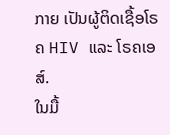ກາຍ ເປັນຜູ້ຕິດເຊື້ອໂຣຄ HIV ແລະ ໂຣຄເອສ໌.
ໃນມື້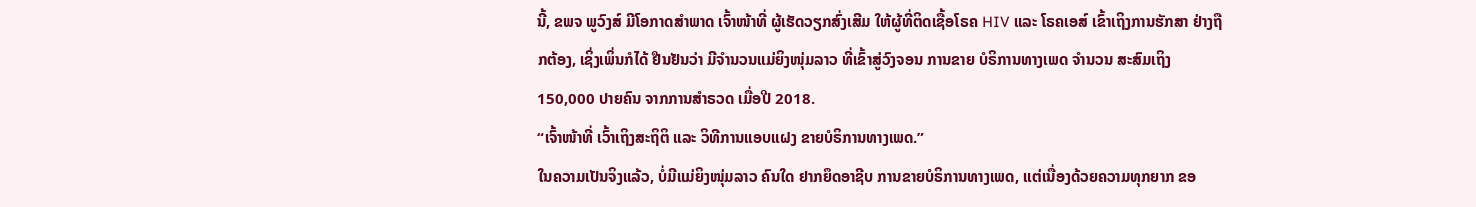ນີ້, ຂພຈ ພູວົງສ໌ ມີໂອກາດສຳພາດ ເຈົ້າໜ້າທີ່ ຜູ້ເຮັດວຽກສົ່ງເສີມ ໃຫ້ຜູ້ທີ່ຕິດເຊື້ອໂຣຄ HIV ແລະ ໂຣຄເອສ໌ ເຂົ້າເຖິງການຮັກສາ ຢ່າງຖືກຕ້ອງ, ເຊິ່ງເພິ່ນກໍໄດ້ ຢືນຢັນວ່າ ມີຈຳນວນແມ່ຍິງໜຸ່ມລາວ ທີ່ເຂົ້າສູ່ວົງຈອນ ການຂາຍ ບໍຣິການທາງເພດ ຈຳນວນ ສະສົມເຖິງ 150,000 ປາຍຄົນ ຈາກການສຳຣວດ ເມື່ອປີ 2018.
“ເຈົ້າໜ້າທີ່ ເວົ້າເຖິງສະຖິຕິ ແລະ ວິທີການແອບແຝງ ຂາຍບໍຣິການທາງເພດ.”
ໃນຄວາມເປັນຈິງແລ້ວ, ບໍ່ມີແມ່ຍິງໜຸ່ມລາວ ຄົນໃດ ຢາກຍຶດອາຊີບ ການຂາຍບໍຣິການທາງເພດ, ແຕ່ເນື່ອງດ້ວຍຄວາມທຸກຍາກ ຂອ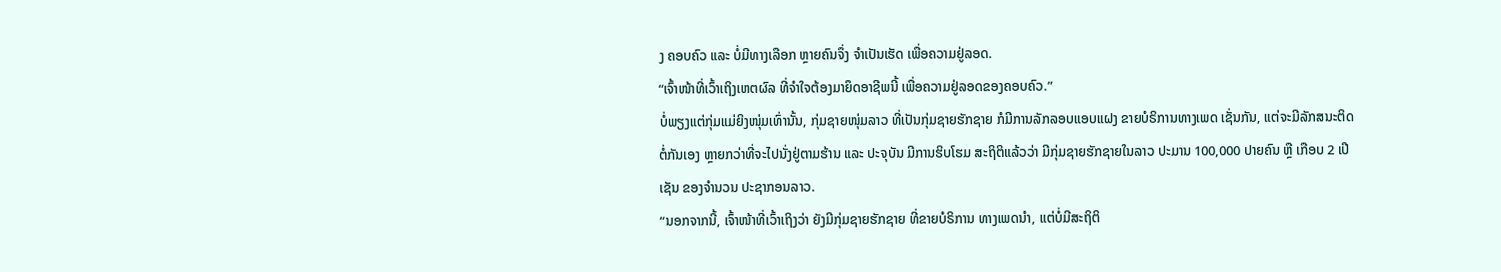ງ ຄອບຄົວ ແລະ ບໍ່ມີທາງເລືອກ ຫຼາຍຄົນຈຶ່ງ ຈຳເປັນເຮັດ ເພື່ອຄວາມຢູ່ລອດ.
“ເຈົ້າໜ້າທີ່ເວົ້າເຖິງເຫຕຜົລ ທີ່ຈຳໃຈຕ້ອງມາຍຶດອາຊີພນີ້ ເພື່ອຄວາມຢູ່ລອດຂອງຄອບຄົວ.”
ບໍ່ພຽງແຕ່ກຸ່ມແມ່ຍິງໜຸ່ມເທົ່ານັ້ນ, ກຸ່ມຊາຍໜຸ່ມລາວ ທີ່ເປັນກຸ່ມຊາຍຮັກຊາຍ ກໍມີການລັກລອບແອບແຝງ ຂາຍບໍຣິການທາງເພດ ເຊັ່ນກັນ, ແຕ່ຈະມີລັກສນະຕິດຕໍ່ກັນເອງ ຫຼາຍກວ່າທີ່ຈະໄປນັ່ງຢູ່ຕາມຮ້ານ ແລະ ປະຈຸບັນ ມີການຮິບໂຮມ ສະຖິຕິແລ້ວວ່າ ມີກຸ່ມຊາຍຮັກຊາຍໃນລາວ ປະມານ 100,000 ປາຍຄົນ ຫຼື ເກືອບ 2 ເປີເຊັນ ຂອງຈຳນວນ ປະຊາກອນລາວ.
“ນອກຈາກນີ້, ເຈົ້າໜ້າທີ່ເວົ້າເຖິງວ່າ ຍັງມີກຸ່ມຊາຍຮັກຊາຍ ທີ່ຂາຍບໍຣິການ ທາງເພດນຳ, ແຕ່ບໍ່ມີສະຖິຕິ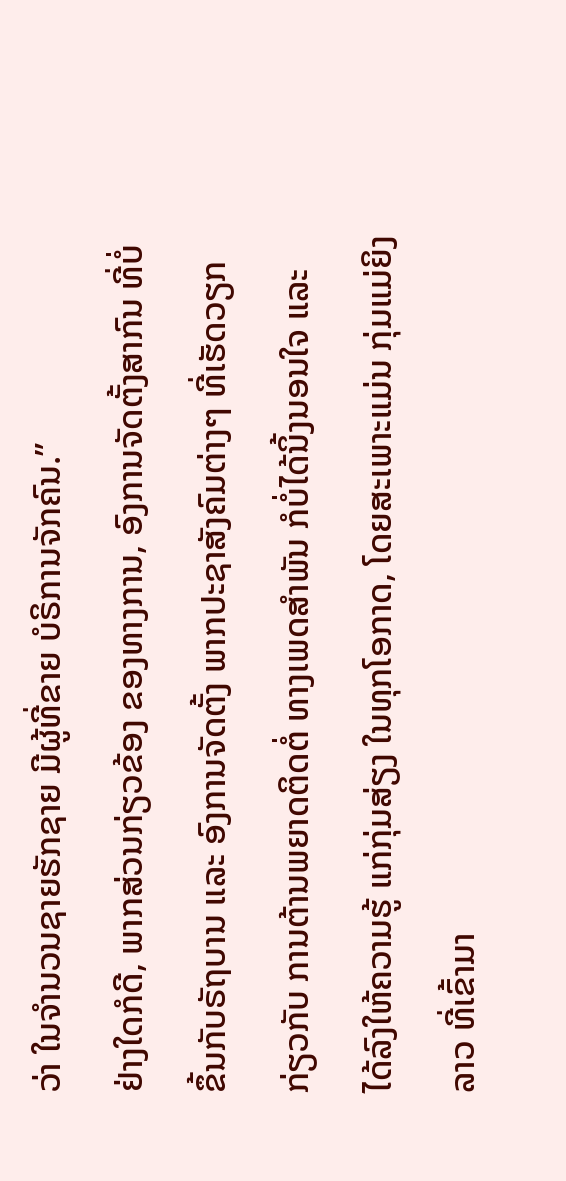ວ່າ ໃນຈຳນວນຊາຍຮັກຊາຍ ມີຜູ້ທີ່ຂາຍ ບໍຣິການຈັກຄົນ.”
ຢ່າງໃດກໍດີ, ພາກສ່ວນກ່ຽວຂ້ອງ ຂອງທາງການ, ອົງການຈັດຕັ້ງສາກົນ ທີ່ບໍ່ຂຶ້ນກັບຣັຖບານ ແລະ ອົງການຈັດຕັ້ງ ພາກປະຊາສັງຄົມຕ່າງໆ ທີ່ເຮັດວຽກກ່ຽວກັບ ການຕ້ານພຍາດຕິດຕໍ່ ທາງເພດສຳພັນ ກໍບໍ່ໄດ້ນິ້ງນອນໃຈ ແລະ ໄດ້ລົງໃຫ້ຄວາມຮູ້ ແກ່ກຸ່ມສ່ຽງ ໃນທຸກໂອກາດ, ໂດຍສະເພາະແມ່ນ ກຸ່ມແມ່ຍິງລາວ ທີ່ເຂົ້າມາ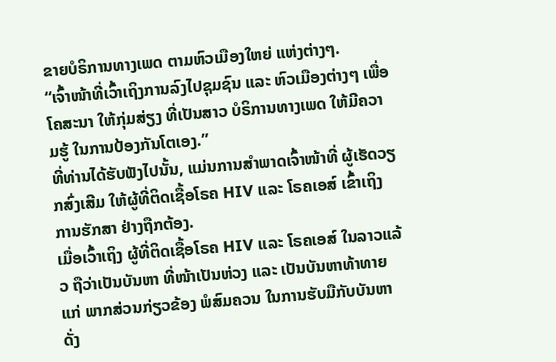ຂາຍບໍຣິການທາງເພດ ຕາມຫົວເມືອງໃຫຍ່ ແຫ່ງຕ່າງໆ.
“ເຈົ້າໜ້າທີ່ເວົ້າເຖິງການລົງໄປຊຸມຊົນ ແລະ ຫົວເມືອງຕ່າງໆ ເພື່ອໂຄສະນາ ໃຫ້ກຸ່ມສ່ຽງ ທີ່ເປັນສາວ ບໍຣິການທາງເພດ ໃຫ້ມີຄວາມຮູ້ ໃນການປ້ອງກັນໂຕເອງ.”
ທີ່ທ່ານໄດ້ຮັບຟັງໄປນັ້ນ, ແມ່ນການສຳພາດເຈົ້າໜ້າທີ່ ຜູ້ເຮັດວຽກສົ່ງເສີມ ໃຫ້ຜູ້ທີ່ຕິດເຊື້ອໂຣຄ HIV ແລະ ໂຣຄເອສ໌ ເຂົ້າເຖິງການຮັກສາ ຢ່າງຖືກຕ້ອງ.
ເມື່ອເວົ້າເຖິງ ຜູ້ທີ່ຕິດເຊື້ອໂຣຄ HIV ແລະ ໂຣຄເອສ໌ ໃນລາວແລ້ວ ຖືວ່າເປັນບັນຫາ ທີ່ໜ້າເປັນຫ່ວງ ແລະ ເປັນບັນຫາທ້າທາຍແກ່ ພາກສ່ວນກ່ຽວຂ້ອງ ພໍສົມຄວນ ໃນການຮັບມືກັບບັນຫາດັ່ງ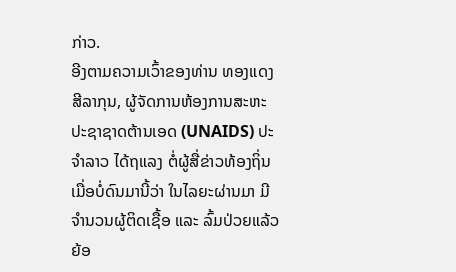ກ່າວ.
ອີງຕາມຄວາມເວົ້າຂອງທ່ານ ທອງແດງ ສີລາກຸນ, ຜູ້ຈັດການຫ້ອງການສະຫະປະຊາຊາດຕ້ານເອດ (UNAIDS) ປະຈຳລາວ ໄດ້ຖແລງ ຕໍ່ຜູ້ສື່ຂ່າວທ້ອງຖິ່ນ ເມື່ອບໍ່ດົນມານີ້ວ່າ ໃນໄລຍະຜ່ານມາ ມີຈຳນວນຜູ້ຕິດເຊື້ອ ແລະ ລົ້ມປ່ວຍແລ້ວ ຍ້ອ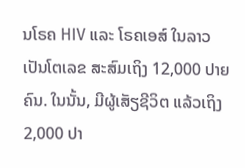ນໂຣຄ HIV ແລະ ໂຣຄເອສ໌ ໃນລາວ ເປັນໂຕເລຂ ສະສົມເຖິງ 12,000 ປາຍຄົນ. ໃນນັ້ນ, ມີຜູ້ເສັຽຊີວິຕ ແລ້ວເຖິງ 2,000 ປາ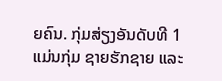ຍຄົນ. ກຸ່ມສ່ຽງອັນດັບທີ 1 ແມ່ນກຸ່ມ ຊາຍຮັກຊາຍ ແລະ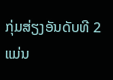ກຸ່ມສ່ຽງອັນດັບທີ 2 ແມ່ນ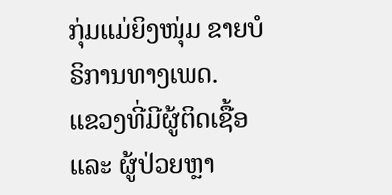ກຸ່ມແມ່ຍິງໜຸ່ມ ຂາຍບໍຣິການທາງເພດ.
ແຂວງທີ່ມີຜູ້ຕິດເຊື້ອ ແລະ ຜູ້ປ່ວຍຫຼາ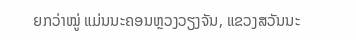ຍກວ່າໝູ່ ແມ່ນນະຄອນຫຼວງວຽງຈັນ, ແຂວງສວັນນະ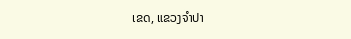ເຂດ, ແຂວງຈຳປາ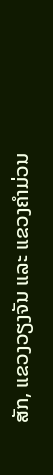ສັກ, ແຂວງວຽງຈັນ ແລະ ແຂວງຄຳມ່ວນ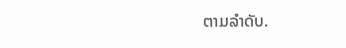ຕາມລຳດັບ.